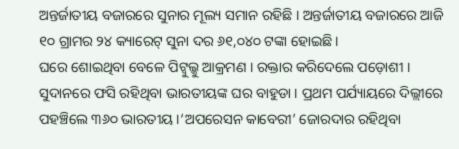ଅନ୍ତର୍ଜାତୀୟ ବଜାରରେ ସୁନାର ମୂଲ୍ୟ ସମାନ ରହିଛି । ଅନ୍ତର୍ଜାତୀୟ ବଜାରରେ ଆଜି ୧୦ ଗ୍ରାମର ୨୪ କ୍ୟାରେଟ୍ ସୁନା ଦର ୬୧,୦୪୦ ଟଙ୍କା ହୋଇଛି।
ଘରେ ଶୋଇଥିବା ବେଳେ ପିଟ୍ବୁଲ୍କୁ ଆକ୍ରମଣ । ରକ୍ତାର କରିଦେଲେ ପଡ଼ୋଶୀ ।
ସୁଦାନରେ ଫସି ରହିଥିବା ଭାରତୀୟଙ୍କ ଘର ବାହୁଡା । ପ୍ରଥମ ପର୍ଯ୍ୟାୟରେ ଦିଲ୍ଲୀରେ ପହଞ୍ଚିଲେ ୩୬୦ ଭାରତୀୟ ।‘ଅପରେସନ କାବେରୀ’ ଜୋରଦାର ରହିଥିବା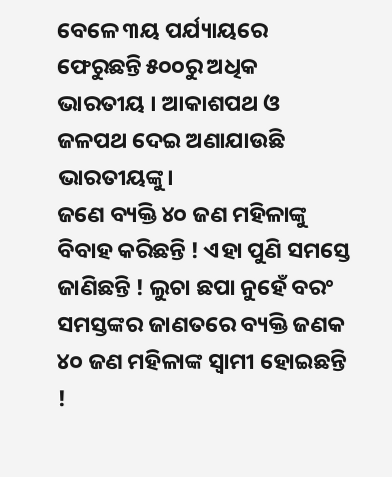ବେଳେ ୩ୟ ପର୍ଯ୍ୟାୟରେ ଫେରୁଛନ୍ତି ୫୦୦ରୁ ଅଧିକ ଭାରତୀୟ । ଆକାଶପଥ ଓ ଜଳପଥ ଦେଇ ଅଣାଯାଉଛି ଭାରତୀୟଙ୍କୁ।
ଜଣେ ବ୍ୟକ୍ତି ୪୦ ଜଣ ମହିଳାଙ୍କୁ ବିବାହ କରିଛନ୍ତି ! ଏହା ପୁଣି ସମସ୍ତେ ଜାଣିଛନ୍ତି ! ଲୁଚା ଛପା ନୁହେଁ ବରଂ ସମସ୍ତଙ୍କର ଜାଣତରେ ବ୍ୟକ୍ତି ଜଣକ ୪୦ ଜଣ ମହିଳାଙ୍କ ସ୍ୱାମୀ ହୋଇଛନ୍ତି !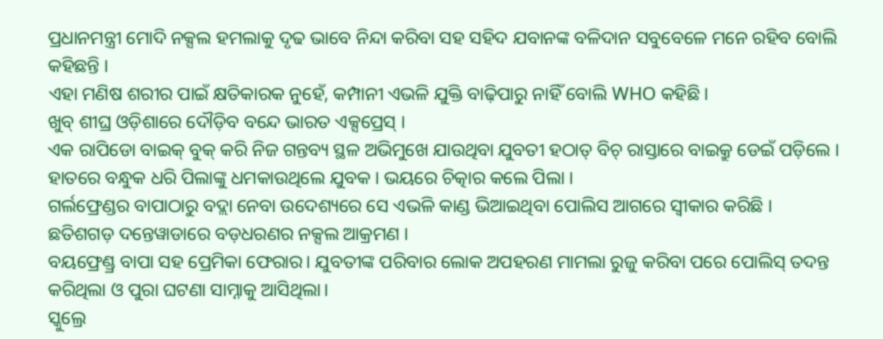ପ୍ରଧାନମନ୍ତ୍ରୀ ମୋଦି ନକ୍ସଲ ହମଲାକୁ ଦୃଢ ଭାବେ ନିନ୍ଦା କରିବା ସହ ସହିଦ ଯବାନଙ୍କ ବଳିଦାନ ସବୁବେଳେ ମନେ ରହିବ ବୋଲି କହିଛନ୍ତି ।
ଏହା ମଣିଷ ଶରୀର ପାଇଁ କ୍ଷତିକାରକ ନୁହେଁ, କମ୍ପାନୀ ଏଭଳି ଯୁକ୍ତି ବାଢ଼ିପାରୁ ନାହିଁ ବୋଲି WHO କହିଛି ।
ଖୁବ୍ ଶୀଘ୍ର ଓଡ଼ିଶାରେ ଦୌଡ଼ିବ ବନ୍ଦେ ଭାରତ ଏକ୍ସପ୍ରେସ୍ ।
ଏକ ରାପିଡୋ ବାଇକ୍ ବୁକ୍ କରି ନିଜ ଗନ୍ତବ୍ୟ ସ୍ଥଳ ଅଭିମୁଖେ ଯାଉଥିବା ଯୁବତୀ ହଠାତ୍ ବିଚ୍ ରାସ୍ତାରେ ବାଇକ୍ରୁ ଡେଇଁ ପଡ଼ିଲେ ।
ହାତରେ ବନ୍ଧୁକ ଧରି ପିଲାଙ୍କୁ ଧମକାଉଥିଲେ ଯୁବକ । ଭୟରେ ଚିତ୍କାର କଲେ ପିଲା ।
ଗର୍ଲଫ୍ରେଣ୍ଡର ବାପାଠାରୁ ବଦ୍ଲା ନେବା ଉଦେଶ୍ୟରେ ସେ ଏଭଳି କାଣ୍ଡ ଭିଆଇଥିବା ପୋଲିସ ଆଗରେ ସ୍ୱୀକାର କରିଛି ।
ଛତିଶଗଡ଼ ଦନ୍ତେୱାଡାରେ ବଡ଼ଧରଣର ନକ୍ସଲ ଆକ୍ରମଣ ।
ବୟଫ୍ରେଣ୍ଡ୍ର ବାପା ସହ ପ୍ରେମିକା ଫେରାର। ଯୁବତୀଙ୍କ ପରିବାର ଲୋକ ଅପହରଣ ମାମଲା ରୁଜୁ କରିବା ପରେ ପୋଲିସ୍ ତଦନ୍ତ କରିଥିଲା ଓ ପୁରା ଘଟଣା ସାମ୍ନାକୁ ଆସିଥିଲା।
ସ୍କୁଲ୍ରେ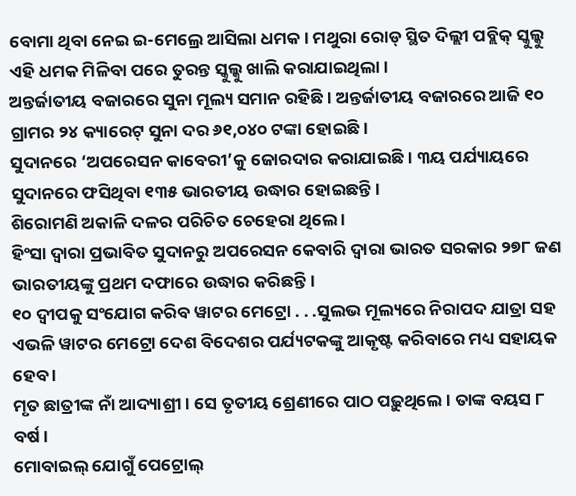ବୋମା ଥିବା ନେଇ ଇ-ମେଲ୍ରେ ଆସିଲା ଧମକ। ମଥୁରା ରୋଡ୍ ସ୍ଥିତ ଦିଲ୍ଲୀ ପବ୍ଲିକ୍ ସ୍କୁଲ୍କୁ ଏହି ଧମକ ମିଳିବା ପରେ ତୁରନ୍ତ ସ୍କୁଲ୍କୁ ଖାଲି କରାଯାଇଥିଲା।
ଅନ୍ତର୍ଜାତୀୟ ବଜାରରେ ସୁନା ମୂଲ୍ୟ ସମାନ ରହିଛି । ଅନ୍ତର୍ଜାତୀୟ ବଜାରରେ ଆଜି ୧୦ ଗ୍ରାମର ୨୪ କ୍ୟାରେଟ୍ ସୁନା ଦର ୬୧,୦୪୦ ଟଙ୍କା ହୋଇଛି।
ସୁଦାନରେ ‘ଅପରେସନ କାବେରୀ’କୁ ଜୋରଦାର କରାଯାଇଛି। ୩ୟ ପର୍ଯ୍ୟାୟରେ ସୁଦାନରେ ଫସିଥିବା ୧୩୫ ଭାରତୀୟ ଉଦ୍ଧାର ହୋଇଛନ୍ତି।
ଶିରୋମଣି ଅକାଳି ଦଳର ପରିଚିତ ଚେହେରା ଥିଲେ ।
ହିଂସା ଦ୍ୱାରା ପ୍ରଭାବିତ ସୁଦାନରୁ ଅପରେସନ କେବାରି ଦ୍ୱାରା ଭାରତ ସରକାର ୨୭୮ ଜଣ ଭାରତୀୟଙ୍କୁ ପ୍ରଥମ ଦଫାରେ ଉଦ୍ଧାର କରିଛନ୍ତି।
୧୦ ଦ୍ୱୀପକୁ ସଂଯୋଗ କରିବ ୱାଟର ମେଟ୍ରୋ . . .ସୁଲଭ ମୂଲ୍ୟରେ ନିରାପଦ ଯାତ୍ରା ସହ ଏଭଳି ୱାଟର ମେଟ୍ରୋ ଦେଶ ବିଦେଶର ପର୍ଯ୍ୟଟକଙ୍କୁ ଆକୃଷ୍ଟ କରିବାରେ ମଧ୍ୟ ସହାୟକ ହେବ ।
ମୃତ ଛାତ୍ରୀଙ୍କ ନାଁ ଆଦ୍ୟାଶ୍ରୀ । ସେ ତୃତୀୟ ଶ୍ରେଣୀରେ ପାଠ ପଢ଼ୁଥିଲେ । ତାଙ୍କ ବୟସ ୮ ବର୍ଷ ।
ମୋବାଇଲ୍ ଯୋଗୁଁ ପେଟ୍ରୋଲ୍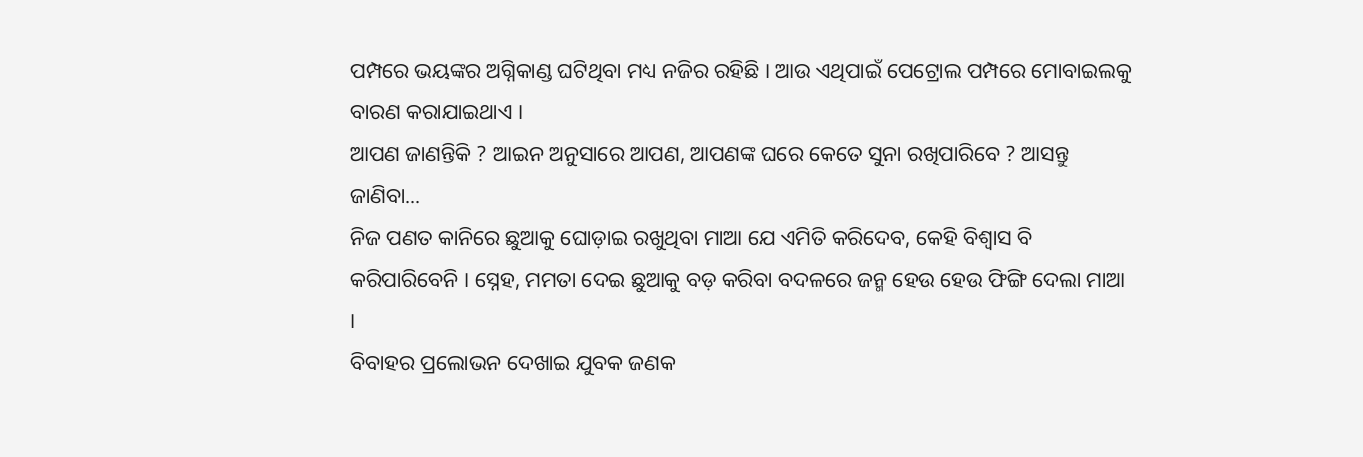ପମ୍ପରେ ଭୟଙ୍କର ଅଗ୍ନିକାଣ୍ଡ ଘଟିଥିବା ମଧ୍ୟ ନଜିର ରହିଛି । ଆଉ ଏଥିପାଇଁ ପେଟ୍ରୋଲ ପମ୍ପରେ ମୋବାଇଲକୁ ବାରଣ କରାଯାଇଥାଏ ।
ଆପଣ ଜାଣନ୍ତିକି ? ଆଇନ ଅନୁସାରେ ଆପଣ, ଆପଣଙ୍କ ଘରେ କେତେ ସୁନା ରଖିପାରିବେ ? ଆସନ୍ତୁ ଜାଣିବା...
ନିଜ ପଣତ କାନିରେ ଛୁଆକୁ ଘୋଡ଼ାଇ ରଖୁଥିବା ମାଆ ଯେ ଏମିତି କରିଦେବ, କେହି ବିଶ୍ୱାସ ବି କରିପାରିବେନି । ସ୍ନେହ, ମମତା ଦେଇ ଛୁଆକୁ ବଡ଼ କରିବା ବଦଳରେ ଜନ୍ମ ହେଉ ହେଉ ଫିଙ୍ଗି ଦେଲା ମାଆ ।
ବିବାହର ପ୍ରଲୋଭନ ଦେଖାଇ ଯୁବକ ଜଣକ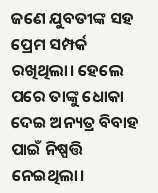ଜଣେ ଯୁବତୀଙ୍କ ସହ ପ୍ରେମ ସମ୍ପର୍କ ରଖିଥିଲା। ହେଲେ ପରେ ତାଙ୍କୁ ଧୋକା ଦେଇ ଅନ୍ୟତ୍ର ବିବାହ ପାଇଁ ନିଷ୍ପତ୍ତି ନେଇଥିଲା।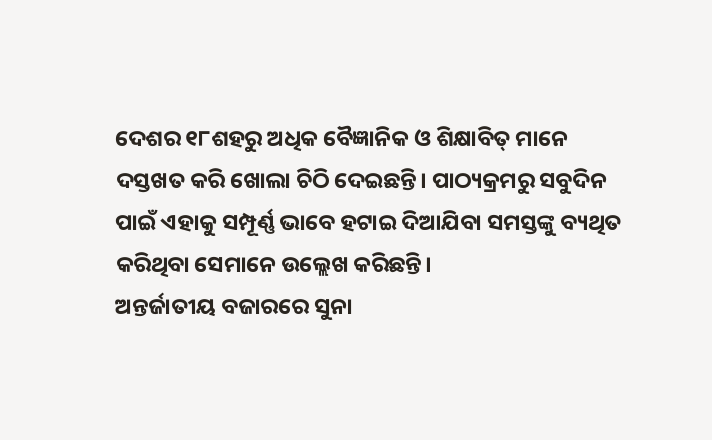ଦେଶର ୧୮ଶହରୁ ଅଧିକ ବୈଜ୍ଞାନିକ ଓ ଶିକ୍ଷାବିତ୍ ମାନେ ଦସ୍ତଖତ କରି ଖୋଲା ଚିଠି ଦେଇଛନ୍ତି। ପାଠ୍ୟକ୍ରମରୁ ସବୁଦିନ ପାଇଁ ଏହାକୁ ସମ୍ପୂର୍ଣ୍ଣ ଭାବେ ହଟାଇ ଦିଆଯିବା ସମସ୍ତଙ୍କୁ ବ୍ୟଥିତ କରିଥିବା ସେମାନେ ଉଲ୍ଲେଖ କରିଛନ୍ତି।
ଅନ୍ତର୍ଜାତୀୟ ବଜାରରେ ସୁନା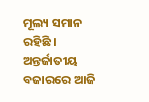ମୂଲ୍ୟ ସମାନ ରହିଛି । ଅନ୍ତର୍ଜାତୀୟ ବଜାରରେ ଆଜି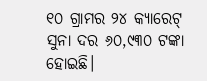୧୦ ଗ୍ରାମର ୨୪ କ୍ୟାରେଟ୍ ସୁନା ଦର ୬୦,୯୩୦ ଟଙ୍କା ହୋଇଛି।